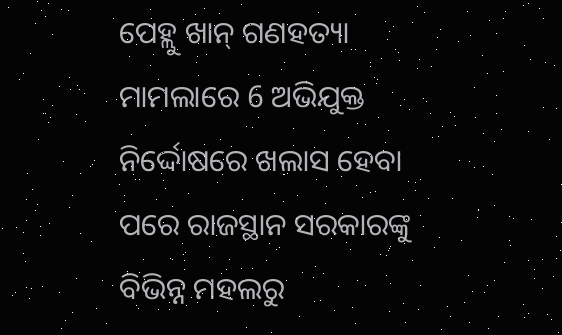ପେହ୍ଲୁ ଖାନ୍ ଗଣହତ୍ୟା ମାମଲାରେ 6 ଅଭିଯୁକ୍ତ ନିର୍ଦ୍ଦୋଷରେ ଖଲାସ ହେବା ପରେ ରାଜସ୍ଥାନ ସରକାରଙ୍କୁ ବିଭିନ୍ନ ମହଲରୁ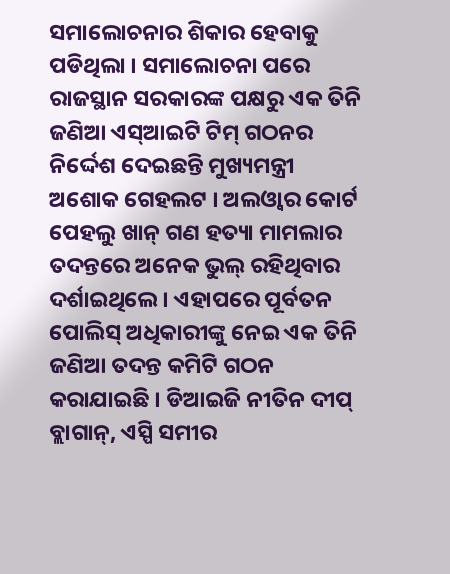ସମାଲୋଚନାର ଶିକାର ହେବାକୁ ପଡିଥିଲା । ସମାଲୋଚନା ପରେ ରାଜସ୍ଥାନ ସରକାରଙ୍କ ପକ୍ଷରୁ ଏକ ତିନି ଜଣିଆ ଏସ୍ଆଇଟି ଟିମ୍ ଗଠନର ନିର୍ଦ୍ଦେଶ ଦେଇଛନ୍ତି ମୁଖ୍ୟମନ୍ତ୍ରୀ ଅଶୋକ ଗେହଲଟ । ଅଲଓ୍ବାର କୋର୍ଟ ପେହଲୁ ଖାନ୍ ଗଣ ହତ୍ୟା ମାମଲାର ତଦନ୍ତରେ ଅନେକ ଭୁଲ୍ ରହିଥିବାର ଦର୍ଶାଇଥିଲେ । ଏହାପରେ ପୂର୍ବତନ ପୋଲିସ୍ ଅଧିକାରୀଙ୍କୁ ନେଇ ଏକ ତିନି ଜଣିଆ ତଦନ୍ତ କମିଟି ଗଠନ କରାଯାଇଛି । ଡିଆଇଜି ନୀତିନ ଦୀପ୍ ବ୍ଲାଗାନ୍, ଏସ୍ପି ସମୀର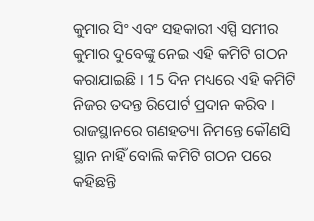କୁମାର ସିଂ ଏବଂ ସହକାରୀ ଏସ୍ପି ସମୀର କୁମାର ଦୁବେଙ୍କୁ ନେଇ ଏହି କମିଟି ଗଠନ କରାଯାଇଛି । 15 ଦିନ ମଧ୍ୟରେ ଏହି କମିଟି ନିଜର ତଦନ୍ତ ରିପୋର୍ଟ ପ୍ରଦାନ କରିବ । ରାଜସ୍ଥାନରେ ଗଣହତ୍ୟା ନିମନ୍ତେ କୌଣସି ସ୍ଥାନ ନାହିଁ ବୋଲି କମିଟି ଗଠନ ପରେ କହିଛନ୍ତି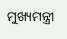ମୁଖ୍ୟମନ୍ତ୍ରୀ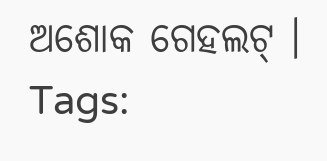ଅଶୋକ ଗେହଲଟ୍ ।
Tags: